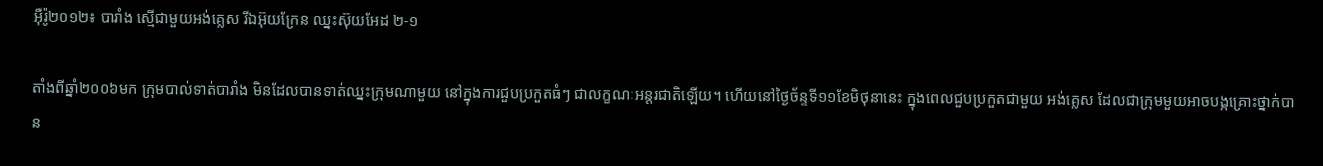អ៊ឺរ៉ូ២០១២៖ បារាំង ស្មើជាមួយអង់គ្លេស រីឯអ៊ុយក្រែន ឈ្នះស៊ុយអែដ ២-១

តាំងពីឆ្នាំ២០០៦មក ក្រុមបាល់ទាត់បារាំង មិនដែលបានទាត់ឈ្នះក្រុមណាមួយ នៅក្នុងការជួបប្រកួតធំៗ ជាលក្ខណៈអន្តរជាតិឡើយ។ ហើយនៅថ្ងៃច័ន្ទទី១១ខែមិថុនានេះ ក្នុងពេលជួបប្រកួតជាមួយ អង់គ្លេស ដែលជាក្រុមមួយអាចបង្កគ្រោះថ្នាក់បាន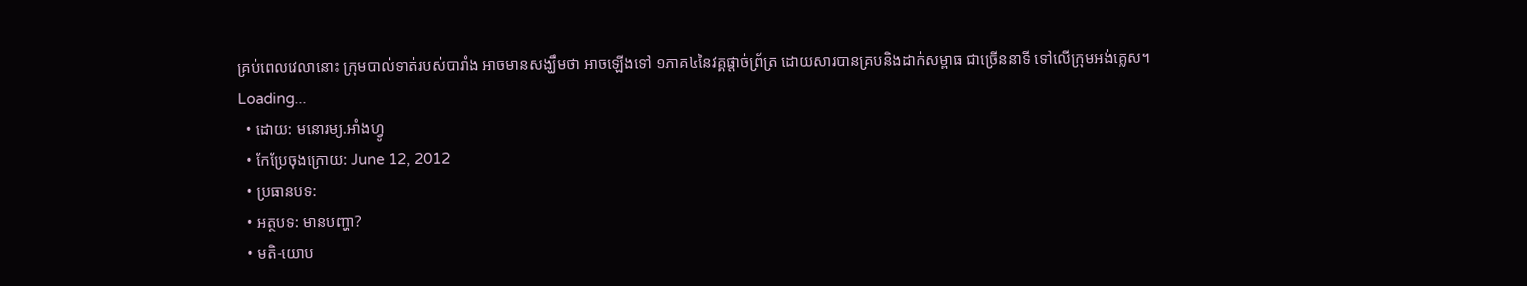គ្រប់ពេលវេលានោះ ក្រុមបាល់ទាត់របស់បារាំង អាចមានសង្ឃឹមថា អាចឡើងទៅ ១ភាគ៤នៃវគ្គផ្ដាច់ព្រ័ត្រ ដោយសារបានគ្របនិងដាក់សម្ពាធ ជាច្រើននាទី ទៅលើក្រុមអង់គ្លេស។
Loading...
  • ដោយ: មនោរម្យ.អាំងហ្វូ
  • កែប្រែចុងក្រោយ: June 12, 2012
  • ប្រធានបទ:
  • អត្ថបទ: មានបញ្ហា?
  • មតិ-យោប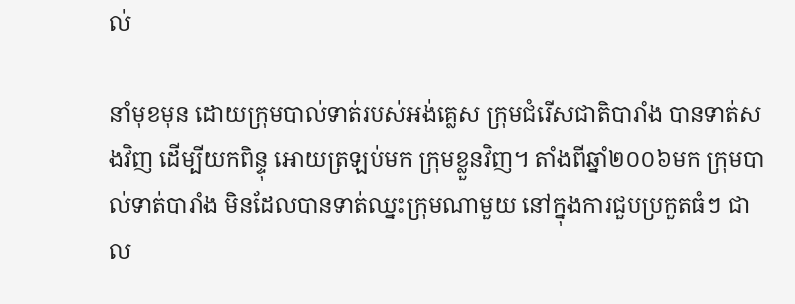ល់

នាំមុខមុន ដោយក្រុមបាល់ទាត់របស់អង់គ្លេស ក្រុមជំរើសជាតិបារាំង បានទាត់សងវិញ ដើម្បីយកពិន្ទុ អោយត្រឡប់មក ក្រុមខ្លួនវិញ។ តាំងពីឆ្នាំ២០០៦មក ក្រុមបាល់ទាត់បារាំង មិនដែលបានទាត់ឈ្នះក្រុមណាមួយ នៅក្នុងការជួបប្រកួតធំៗ ជាល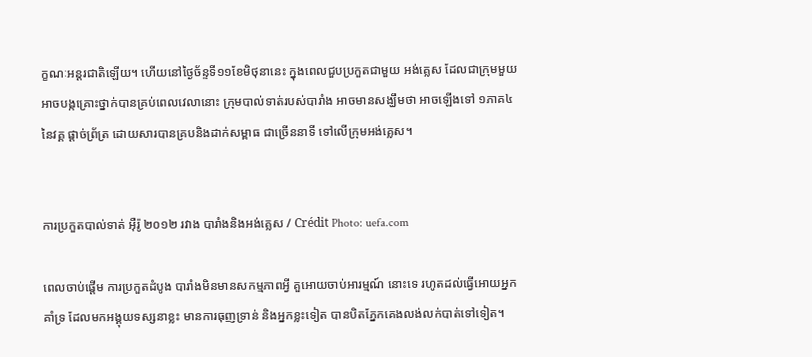ក្ខណៈអន្តរជាតិឡើយ។ ហើយនៅថ្ងៃច័ន្ទទី១១ខែមិថុនានេះ ក្នុងពេលជួបប្រកួតជាមួយ អង់គ្លេស ដែលជាក្រុមមួយ អាចបង្កគ្រោះថ្នាក់បានគ្រប់ពេលវេលានោះ ក្រុមបាល់ទាត់របស់បារាំង អាចមានសង្ឃឹមថា អាចឡើងទៅ ១ភាគ៤ នៃវគ្គ ផ្ដាច់ព្រ័ត្រ ដោយសារបានគ្របនិងដាក់សម្ពាធ ជាច្រើននាទី ទៅលើក្រុមអង់គ្លេស។


ការប្រកួតបាល់ទាត់ អ៊ឺរ៉ូ ២០១២ រវាង បារាំងនិងអង់គ្លេស / Crédit Photo: uefa.com

ពេលចាប់ផ្ដើម ការប្រកួតដំបូង បារាំងមិនមានសកម្មភាពអ្វី គួអោយចាប់អារម្មណ៍ នោះទេ រហូតដល់ធ្វើអោយអ្នកគាំទ្រ ដែលមកអង្គុយទស្សនាខ្លះ មានការធុញទ្រាន់ និងអ្នកខ្លះទៀត បានបិតភ្នែកគេងលង់លក់បាត់ទៅទៀត។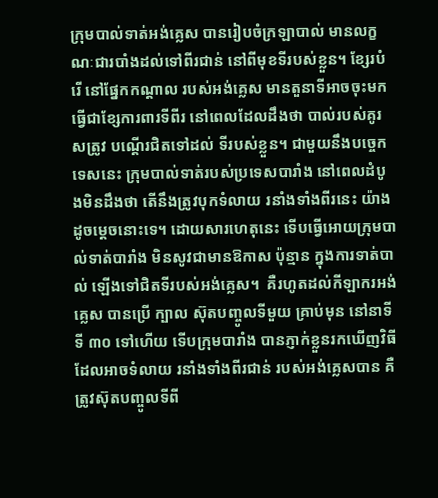ក្រុមបាល់ទាត់អង់គ្លេស បានរៀបចំក្រឡាបាល់ មានលក្ខណៈជារបាំងដល់ទៅពីរជាន់ នៅពីមុខទីរបស់ខ្លួន។ ខ្សែរបំរើ នៅផ្នែកកណ្ដាល របស់អង់គ្លេស មានតួនាទីអាចចុះមក ធ្វើជាខ្សែការពារទីពីរ នៅពេលដែលដឹងថា បាល់របស់គូរសត្រូវ បណ្ដើរជិតទៅដល់ ទីរបស់ខ្លួន។ ជាមួយនឹងបច្ចេកទេសនេះ ក្រុមបាល់ទាត់របស់ប្រទេសបារាំង នៅពេលដំបូងមិនដឹងថា តើនឹងត្រូវបុកទំលាយ រនាំងទាំងពីរនេះ យ៉ាងដូចម្ដេចនោះទេ។ ដោយសារហេតុនេះ ទើបធ្វើអោយក្រុមបាល់ទាត់បារាំង មិនសូវជាមានឱកាស ប៉ុន្មាន ក្នុងការទាត់បាល់ ឡើងទៅជិតទីរបស់អង់គ្លេស។  គឺរហូតដល់កីឡាករអង់គ្លេស បានប្រើ ក្បាល ស៊ុតបញ្ចូលទីមួយ គ្រាប់មុន នៅនាទីទី ៣០ ទៅហើយ ទើបក្រុមបារាំង បានភ្ញាក់ខ្លួនរកឃើញវិធី ដែលអាចទំលាយ រនាំងទាំងពីរជាន់ របស់អង់គ្លេសបាន គឺត្រូវស៊ុតបញ្ចូលទីពី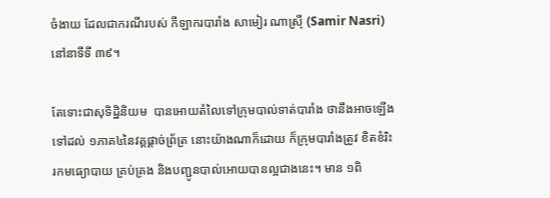ចំងាយ ដែលជាករណីរបស់ កីឡាករបារាំង សាមៀរ ណាស្រ៊ី (Samir Nasri) នៅនាទីទី ៣៩។

តែទោះជាសុទិដ្ឋិនិយម  បានអោយតំលៃទៅក្រុមបាល់ទាត់បារាំង ថានឹងអាចឡើងទៅដល់ ១ភាគ៤នៃវគ្គផ្ដាច់ព្រ័ត្រ នោះយ៉ាងណាក៏ដោយ ក៏ក្រុមបារាំងត្រូវ ខិតខំរិះរកមធ្យោបាយ គ្រប់គ្រង និងបញ្ជូនបាល់អោយបានល្អជាងនេះ។ មាន ១ពិ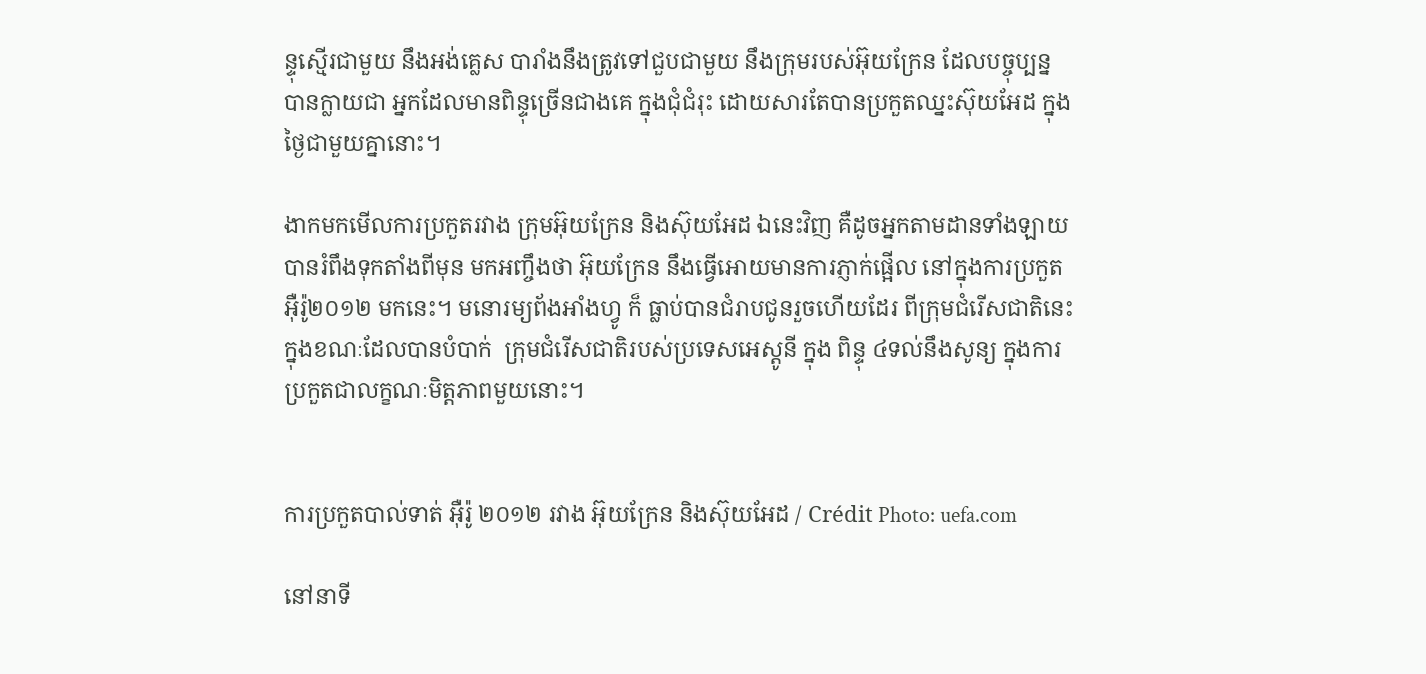ន្ទុស្មើរជាមួយ នឹងអង់គ្លេស បារាំងនឹងត្រូវទៅជួបជាមួយ នឹងក្រុមរបស់អ៊ុយក្រែន ដែលបច្ចុប្បន្ន បានក្លាយជា អ្នកដែលមានពិន្ទុច្រើនជាងគេ ក្នុងជុំជំរុះ ដោយសារតែបានប្រកួតឈ្នះស៊ុយអែដ ក្នុងថ្ងៃជាមួយគ្នានោះ។

ងាកមកមើលការប្រកួតរវាង ក្រុមអ៊ុយក្រែន និងស៊ុយអែដ ឯនេះវិញ គឺដូចអ្នកតាមដានទាំងឡាយ បានរំពឹងទុកតាំងពីមុន មកអញ្ចឹងថា អ៊ុយក្រែន នឹងធ្វើអោយមានការភ្ញាក់ផ្អើល នៅក្នុងការប្រកួតអ៊ឺរ៉ូ២០១២ មកនេះ។ មនោរម្យព័ងអាំងហ្វូ ក៏ ធ្លាប់បានជំរាបជូនរួចហើយដែរ ពីក្រុមជំរើសជាតិនេះ ក្នុងខណៈដែលបានបំបាក់  ក្រុមជំរើសជាតិរបស់ប្រទេសអេស្តូនី ក្នុង ពិន្ទុ ៤ទល់នឹងសូន្យ ក្នុងការប្រកួតជាលក្ខណៈមិត្តភាពមួយនោះ។


ការប្រកួតបាល់ទាត់ អ៊ឺរ៉ូ ២០១២ រវាង អ៊ុយក្រែន និងស៊ុយអែដ / Crédit Photo: uefa.com

នៅនាទី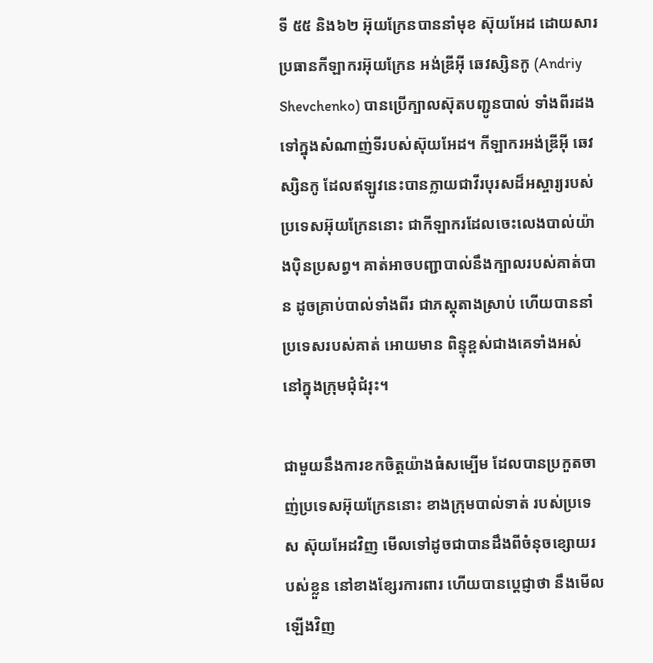ទី ៥៥ និង៦២ អ៊ុយក្រែនបាននាំមុខ ស៊ុយអែដ ដោយសារប្រធានកីឡាករអ៊ុយក្រែន អង់ឌ្រីអ៊ី ឆេវស្សិនកូ (Andriy Shevchenko) បានប្រើក្បាលស៊ុតបញ្ជូនបាល់ ទាំងពីរដង ទៅក្នុងសំណាញ់ទីរបស់ស៊ុយអែដ។ កីឡាករអង់ឌ្រីអ៊ី ឆេវស្សិនកូ ដែលឥឡូវនេះបានក្លាយជាវីរបុរសដ៏អស្ចារ្យរបស់ ប្រទេសអ៊ុយក្រែននោះ ជាកីឡាករដែលចេះលេងបាល់យ៉ាងប៉ិនប្រសព្វ។ គាត់អាចបញ្ជាបាល់នឹងក្បាលរបស់គាត់បាន ដូចគ្រាប់បាល់ទាំងពីរ ជាភស្ដុតាងស្រាប់ ហើយបាននាំប្រទេសរបស់គាត់ អោយមាន ពិន្ទុខ្ពស់ជាងគេទាំងអស់ នៅក្នុងក្រុមជុំជំរុះ។

ជាមួយនឹងការខកចិត្តយ៉ាងធំសម្បើម ដែលបានប្រកួតចាញ់ប្រទេសអ៊ុយក្រែននោះ ខាងក្រុមបាល់ទាត់ របស់ប្រទេស ស៊ុយអែដវិញ មើលទៅដូចជាបានដឹងពីចំនុចខ្សោយរបស់ខ្លួន នៅខាងខ្សែរការពារ ហើយបានប្ដេជ្ញាថា នឹងមើលឡើងវិញ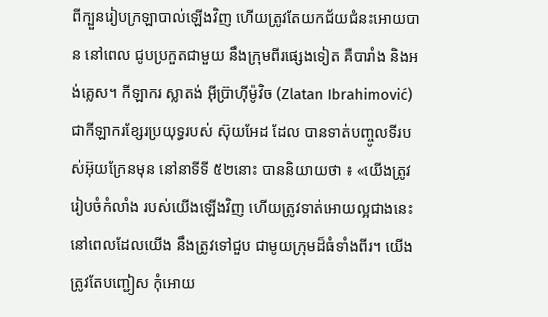ពីក្បួនរៀបក្រឡាបាល់ឡើងវិញ ហើយត្រូវតែយកជ័យជំនះអោយបាន នៅពេល ជូបប្រកួតជាមួយ នឹងក្រុមពីរផ្សេងទៀត គឺបារាំង និងអង់គ្លេស។ កីឡាករ ស្លាតង់ អ៊ីប្រ៊ាហ៊ីម៉ូវិច (Zlatan Ibrahimović) ជាកីឡាករខ្សែរប្រយុទ្ធរបស់ ស៊ុយអែដ ដែល បានទាត់បញ្ចូលទីរបស់អ៊ុយក្រែនមុន នៅនាទីទី ៥២នោះ បាននិយាយថា ៖ «យើងត្រូវរៀបចំកំលាំង របស់យើងឡើងវិញ ហើយត្រូវទាត់អោយល្អជាងនេះ នៅពេលដែលយើង នឹងត្រូវទៅជួប ជាមូយក្រុមដ៏ធំទាំងពីរ។ យើងត្រូវតែបញ្ជៀស កុំអោយ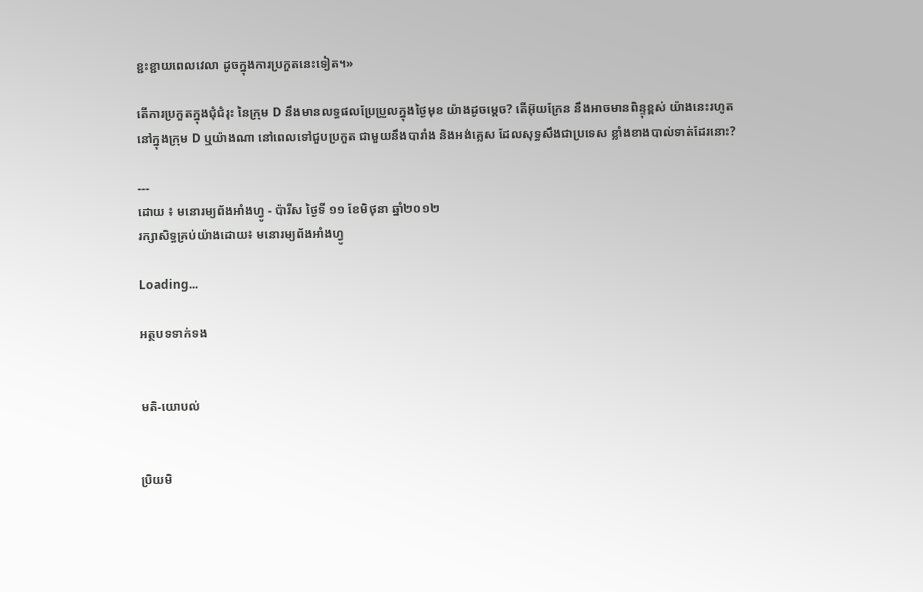ខ្ជះខ្ជាយពេលវេលា ដូចក្នុងការប្រកួតនេះទៀត។»

តើការប្រកួតក្នុងជុំជំរុះ នៃក្រុម D នឹងមានលទ្ធផលប្រែប្រួលក្នុងថ្ងៃមុខ យ៉ាងដូចម្ដេច? តើអ៊ុយក្រែន នឹងអាចមានពិន្ទុខ្ពស់ យ៉ាងនេះរហូតនៅក្នុងក្រុម D ឬយ៉ាងណា នៅពេលទៅជួបប្រកួត ជាមួយនឹងបារាំង និងអង់គ្លេស ដែលសុទ្ធសឹងជាប្រទេស ខ្លាំងខាងបាល់ទាត់ដែរនោះ?

---
ដោយ ៖ មនោរម្យព័ងអាំងហ្វូ - ប៉ារីស ថ្ងៃទី ១១ ខែមិថុនា ឆ្នាំ២០១២
រក្សាសិទ្ធគ្រប់យ៉ាងដោយ៖ មនោរម្យព័ងអាំងហ្វូ

Loading...

អត្ថបទទាក់ទង


មតិ-យោបល់


ប្រិយមិ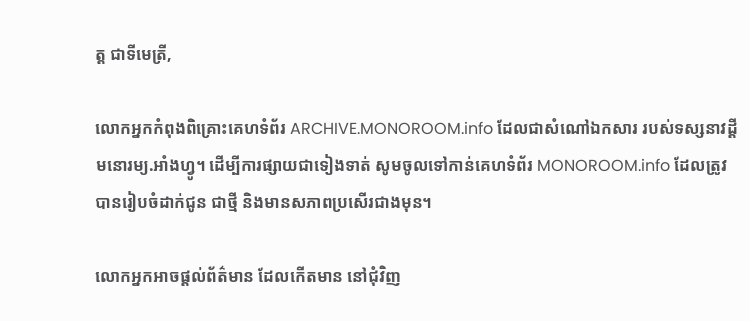ត្ត ជាទីមេត្រី,

លោកអ្នកកំពុងពិគ្រោះគេហទំព័រ ARCHIVE.MONOROOM.info ដែលជាសំណៅឯកសារ របស់ទស្សនាវដ្ដីមនោរម្យ.អាំងហ្វូ។ ដើម្បីការផ្សាយជាទៀងទាត់ សូមចូលទៅកាន់គេហទំព័រ MONOROOM.info ដែលត្រូវបានរៀបចំដាក់ជូន ជាថ្មី និងមានសភាពប្រសើរជាងមុន។

លោកអ្នកអាចផ្ដល់ព័ត៌មាន ដែលកើតមាន នៅជុំវិញ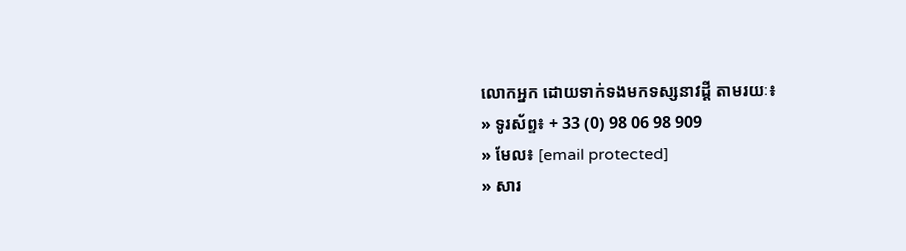លោកអ្នក ដោយទាក់ទងមកទស្សនាវដ្ដី តាមរយៈ៖
» ទូរស័ព្ទ៖ + 33 (0) 98 06 98 909
» មែល៖ [email protected]
» សារ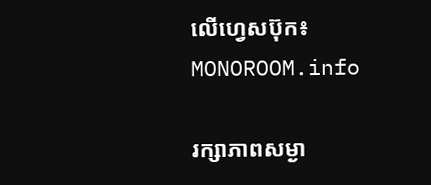លើហ្វេសប៊ុក៖ MONOROOM.info

រក្សាភាពសម្ងា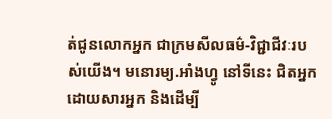ត់ជូនលោកអ្នក ជាក្រមសីលធម៌-វិជ្ជាជីវៈរបស់យើង។ មនោរម្យ.អាំងហ្វូ នៅទីនេះ ជិតអ្នក ដោយសារអ្នក និងដើម្បី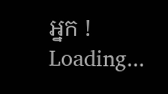អ្នក !
Loading...